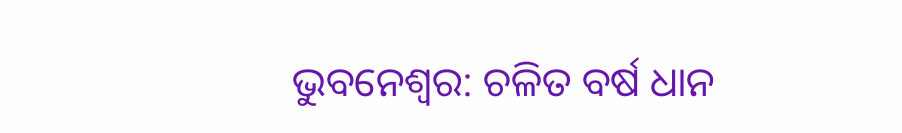ଭୁବନେଶ୍ୱର: ଚଳିତ ବର୍ଷ ଧାନ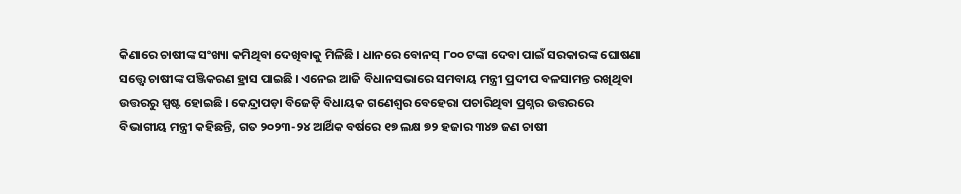କିଣାରେ ଚାଷୀଙ୍କ ସଂଖ୍ୟା କମିଥିବା ଦେଖିବାକୁ ମିଳିଛି । ଧାନରେ ବୋନସ୍ ୮୦୦ ଟଙ୍କା ଦେବା ପାଇଁ ସରକାରଙ୍କ ଘୋଷଣା ସତ୍ତ୍ୱେ ଚାଷୀଙ୍କ ପଞ୍ଜିକରଣ ହ୍ରାସ ପାଇଛି । ଏନେଇ ଆଜି ବିଧାନସଭାରେ ସମବାୟ ମନ୍ତ୍ରୀ ପ୍ରଦୀପ ବଳସାମନ୍ତ ରଖିଥିବା ଉତ୍ତରରୁ ସ୍ପଷ୍ଟ ହୋଇଛି । କେନ୍ଦ୍ରାପଡ଼ା ବିଜେଡ଼ି ବିଧାୟକ ଗଣେଶ୍ୱର ବେହେରା ପଚାରିଥିବା ପ୍ରଶ୍ନର ଉତ୍ତରରେ ବିଭାଗୀୟ ମନ୍ତ୍ରୀ କହିଛନ୍ତି, ଗତ ୨୦୨୩-୨୪ ଆର୍ଥିକ ବର୍ଷରେ ୧୭ ଲକ୍ଷ ୭୨ ହଜାର ୩୪୭ ଜଣ ଚାଷୀ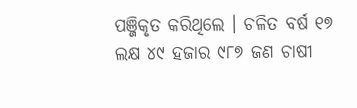ପଞ୍ଜିକୃତ କରିଥିଲେ । ଚଳିତ ବର୍ଷ ୧୭ ଲକ୍ଷ ୪୯ ହଜାର ୯୮୭ ଜଣ ଚାଷୀ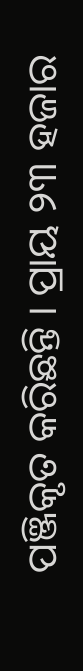ପଞ୍ଜିକୃତ କରିଛନ୍ତି । ପ୍ରାୟ ୨୩ ହଜାର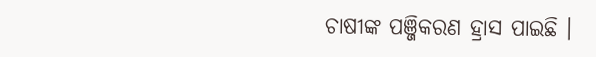ଚାଷୀଙ୍କ ପଞ୍ଜିକରଣ ହ୍ରାସ ପାଇଛି ।